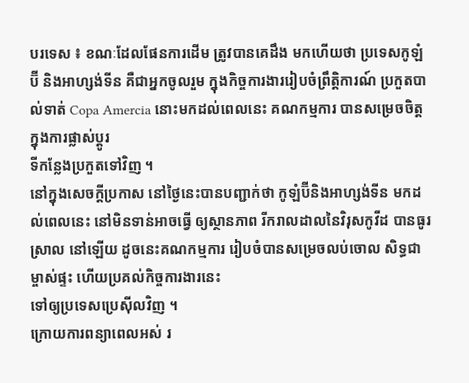បរទេស ៖ ខណៈដែលផែនការដើម ត្រូវបានគេដឹង មកហើយថា ប្រទេសកូឡំប៊ី និងអាហ្សង់ទីន គឺជាអ្នកចូលរួម ក្នុងកិច្ចការងាររៀបចំព្រឹត្តិការណ៍ ប្រកួតបាល់ទាត់ Copa Amercia នោះមកដល់ពេលនេះ គណកម្មការ បានសម្រេចចិត្ត ក្នុងការផ្លាស់ប្តូរ
ទីកន្លែងប្រកួតទៅវិញ ។
នៅក្នុងសេចក្តីប្រកាស នៅថ្ងៃនេះបានបញ្ជាក់ថា កូឡំប៊ីនិងអាហ្សង់ទីន មកដល់ពេលនេះ នៅមិនទាន់អាចធ្វើ ឲ្យស្ថានភាព រីករាលដាលនៃវិរុសកូវីដ បានធូរស្រាល នៅឡើយ ដូចនេះគណកម្មការ រៀបចំបានសម្រេចលប់ចោល សិទ្ធជាម្ចាស់ផ្ទះ ហើយប្រគល់កិច្ចការងារនេះ
ទៅឲ្យប្រទេសប្រេស៊ីលវិញ ។
ក្រោយការពន្យាពេលអស់ រ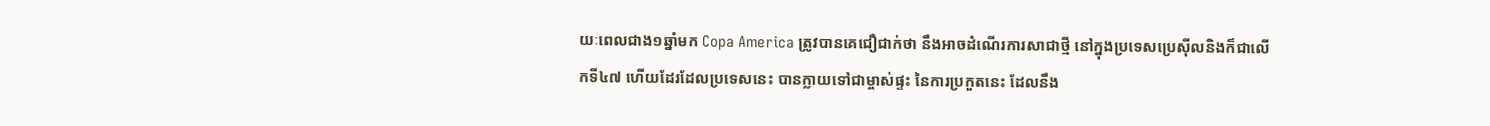យៈពេលជាង១ឆ្នាំមក Copa America ត្រូវបានគេជឿជាក់ថា នឹងអាចដំណើរការសាជាថ្មី នៅក្នុងប្រទេសប្រេស៊ីលនិងក៏ជាលើកទី៤៧ ហើយដែរដែលប្រទេសនេះ បានក្លាយទៅជាម្ចាស់ផ្ទះ នៃការប្រកួតនេះ ដែលនឹង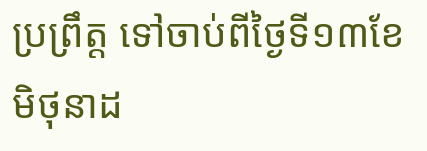ប្រព្រឹត្ត ទៅចាប់ពីថ្ងៃទី១៣ខែ
មិថុនាដ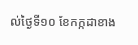ល់ថ្ងៃទី១០ ខែកក្កដាខាង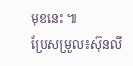មុខនេះ ៕
ប្រែសម្រួល៖ស៊ុនលី